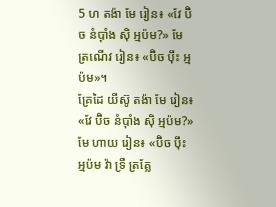5 ហ តង៉ា មែ រៀន៖ «វែ ប៊ិច នំប៉ាំង ស៊ិ អ្មប៉ម?» មែ ត្រណើវ រៀន៖ «ប៊ិច ប៉ឹះ អ្មប៉ម»។
គ្រែដៃ យីស៊ូ តង៉ា មែ រៀន៖ «វែ ប៊ិច នំប៉ាំង ស៊ិ អ្មប៉ម?» មែ ហាយ រៀន៖ «ប៊ិច ប៉ឹះ អ្មប៉ម វ៉ា ទ្រឺ ត្រគ្លែ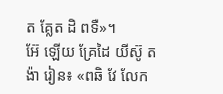ត គ្លែត ដិ ពទឺ»។
អ៊ែ ឡើយ គ្រែដៃ យីស៊ូ តង៉ា រៀន៖ «ពឆិ វែ លែក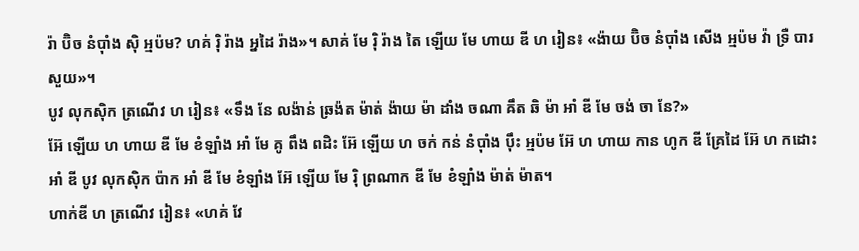រ៉ា ប៊ិច នំប៉ាំង ស៊ិ អ្មប៉ម? ហគ់ រ៉ិ រ៉ាង អ្នដៃ រ៉ាង»។ សាគ់ មែ រ៉ិ រ៉ាង តៃ ឡើយ មែ ហាយ ឌី ហ រៀន៖ «ង៉ាយ ប៊ិច នំប៉ាំង សើង អ្មប៉ម វ៉ា ទ្រឺ បារ សួយ»។
បូវ លុកស៊ិក ត្រណើវ ហ រៀន៖ «ទឹង នែ លង៉ាន់ ឆ្រង៉ត ម៉ាត់ ង៉ាយ ម៉ា ដាំង ចណា ឝឹត ឆិ ម៉ា អាំ ឌី មែ ចង់ ចា នែ?»
អ៊ែ ឡើយ ហ ហាយ ឌី មែ ខំឡាំង អាំ មែ គូ ពឹង ពដិះ អ៊ែ ឡើយ ហ ចក់ កន់ នំប៉ាំង ប៉ឹះ អ្មប៉ម អ៊ែ ហ ហាយ កាន ហូក ឌី គ្រែដៃ អ៊ែ ហ កដោះ អាំ ឌី បូវ លុកស៊ិក ប៉ាក អាំ ឌី មែ ខំឡាំង អ៊ែ ឡើយ មែ រ៉ិ ព្រណាក ឌី មែ ខំឡាំង ម៉ាត់ ម៉ាត។
ហាក់ឌី ហ ត្រណើវ រៀន៖ «ហគ់ វែ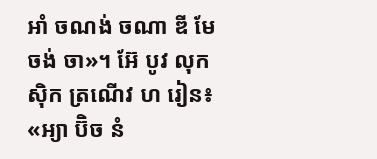អាំ ចណង់ ចណា ឌី មែ ចង់ ចា»។ អ៊ែ បូវ លុកស៊ិក ត្រណើវ ហ រៀន៖ «អ្យា ប៊ិច នំ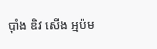ប៉ាំង ឌិវ សើង អ្មប៉ម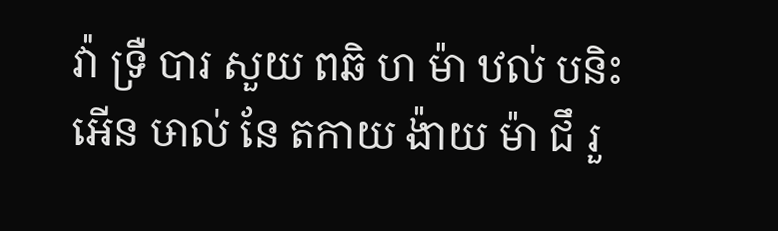វ៉ា ទ្រឺ បារ សួយ ពឆិ ហ ម៉ា ឋល់ បនិះ អើន ឞាល់ នែ តកាយ ង៉ាយ ម៉ា ជឹ រួ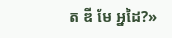ត ឌី មែ អ្នដៃ?»